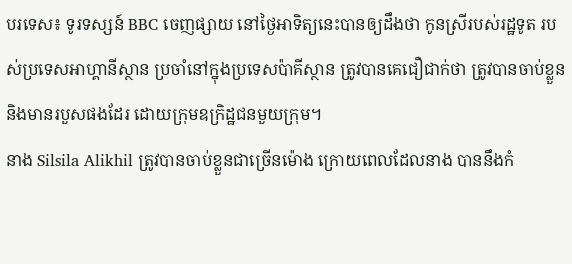បរទេស៖ ទូរទស្សន៍ BBC ចេញផ្សាយ នៅថ្ងៃអាទិត្យនេះបានឲ្យដឹងថា កូនស្រីរបស់រដ្ឋទូត របស់ប្រទេសអាហ្គានីស្ថាន ប្រចាំនៅក្នុងប្រទេសប៉ាគីស្ថាន ត្រូវបានគេជឿជាក់ថា ត្រូវបានចាប់ខ្លួន និងមានរបួសផងដែរ ដោយក្រុមឧក្រិដ្ឋជនមួយក្រុម។
នាង Silsila Alikhil ត្រូវបានចាប់ខ្លួនជាច្រើនម៉ោង ក្រោយពេលដែលនាង បាននឹងកំ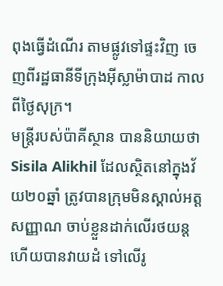ពុងធ្វើដំណើរ តាមផ្លូវទៅផ្ទះវិញ ចេញពីរដ្ឋធានីទីក្រុងអ៊ីស្លាម៉ាបាដ កាលពីថ្ងៃសុក្រ។
មន្ត្រីរបស់ប៉ាគីស្ថាន បាននិយាយថា Sisila Alikhil ដែលស្ថិតនៅក្នុងវ័យ២០ឆ្នាំ ត្រូវបានក្រុមមិនស្គាល់អត្តសញ្ញាណ ចាប់ខ្លួនដាក់លើរថយន្ត ហើយបានវាយដំ ទៅលើរូ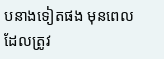បនាងទៀតផង មុនពេលដែលត្រូវ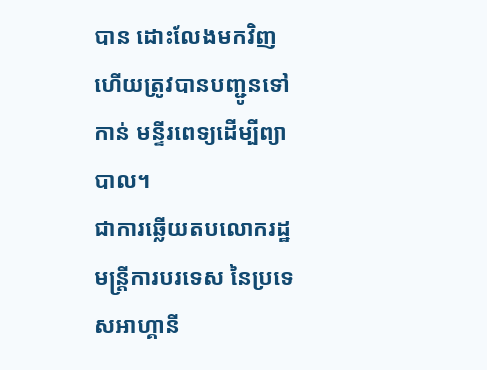បាន ដោះលែងមកវិញ ហើយត្រូវបានបញ្ជូនទៅកាន់ មន្ទីរពេទ្យដើម្បីព្យាបាល។
ជាការឆ្លើយតបលោករដ្ឋមន្ត្រីការបរទេស នៃប្រទេសអាហ្គានី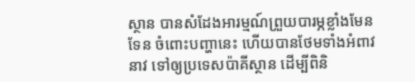ស្ថាន បានសំដែងអារម្មណ៍ព្រួយបារម្ភខ្លាំងមែនទែន ចំពោះបញ្ហានេះ ហើយបានថែមទាំងអំពាវនាវ ទៅឲ្យប្រទេសប៉ាគីស្ថាន ដើម្បីពិនិ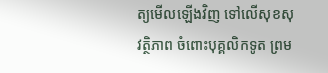ត្យមើលឡើងវិញ ទៅលើសុខសុវត្ថិភាព ចំពោះបុគ្គលិកទូត ព្រម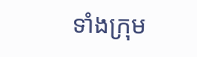ទាំងក្រុម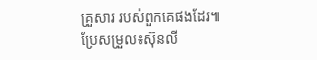គ្រួសារ របស់ពួកគេផងដែរ៕ ប្រែសម្រួល៖ស៊ុនលី